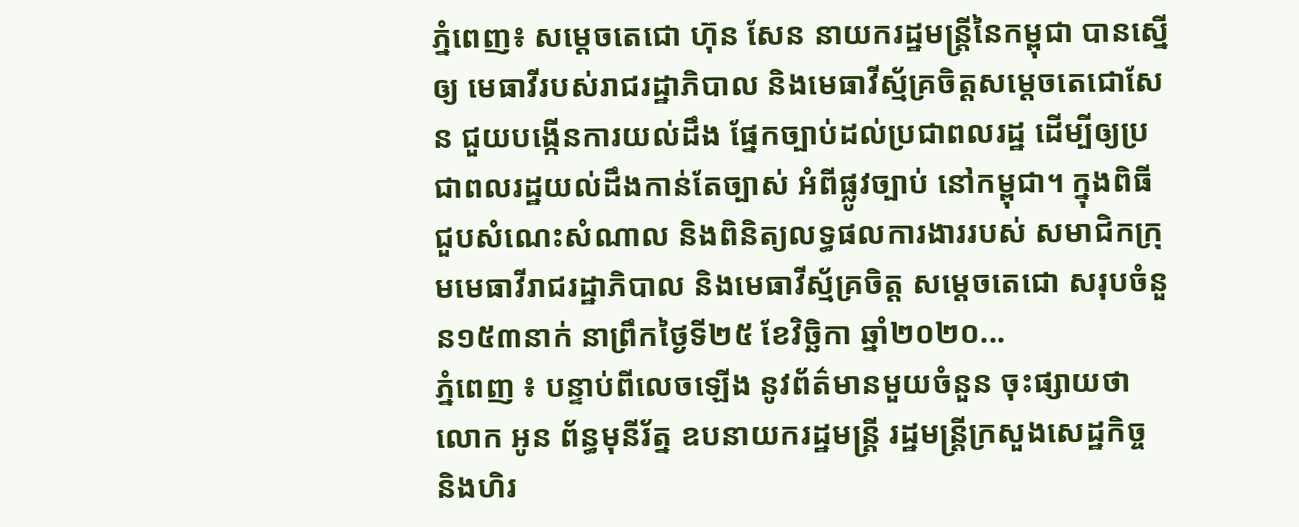ភ្នំពេញ៖ សម្តេចតេជោ ហ៊ុន សែន នាយករដ្ឋមន្ដ្រីនៃកម្ពុជា បានស្នើឲ្យ មេធាវីរបស់រាជរដ្ឋាភិបាល និងមេធាវីស្ម័គ្រចិត្តសម្តេចតេជោសែន ជួយបង្កើនការយល់ដឹង ផ្នែកច្បាប់ដល់ប្រជាពលរដ្ឋ ដើម្បីឲ្យប្រជាពលរដ្ឋយល់ដឹងកាន់តែច្បាស់ អំពីផ្លូវច្បាប់ នៅកម្ពុជា។ ក្នុងពិធីជួបសំណេះសំណាល និងពិនិត្យលទ្ធផលការងាររបស់ សមាជិកក្រុមមេធាវីរាជរដ្ឋាភិបាល និងមេធាវីស្ម័គ្រចិត្ត សម្តេចតេជោ សរុបចំនួន១៥៣នាក់ នាព្រឹកថ្ងៃទី២៥ ខែវិច្ឆិកា ឆ្នាំ២០២០...
ភ្នំពេញ ៖ បន្ទាប់ពីលេចឡើង នូវព័ត៌មានមួយចំនួន ចុះផ្សាយថា លោក អូន ព័ន្ធមុនីរ័ត្ន ឧបនាយករដ្ឋមន្ដ្រី រដ្ឋមន្ដ្រីក្រសួងសេដ្ឋកិច្ច និងហិរ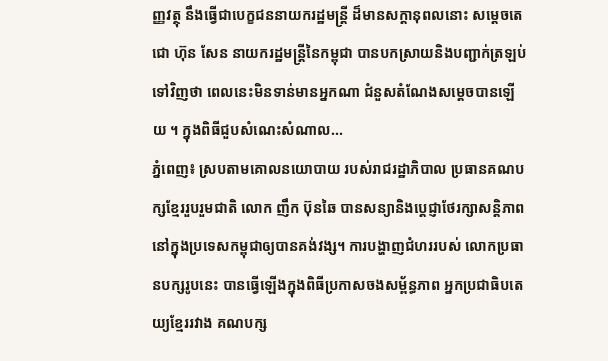ញ្ញវត្ថុ នឹងធ្វើជាបេក្ខជននាយករដ្ឋមន្ដ្រី ដ៏មានសក្តានុពលនោះ សម្ដេចតេជោ ហ៊ុន សែន នាយករដ្ឋមន្ដ្រីនៃកម្ពុជា បានបកស្រាយនិងបញ្ជាក់ត្រឡប់ទៅវិញថា ពេលនេះមិនទាន់មានអ្នកណា ជំនួសតំណែងសម្ដេចបានឡើយ ។ ក្នុងពិធីជួបសំណេះសំណាល...
ភ្នំពេញ៖ ស្របតាមគោលនយោបាយ របស់រាជរដ្ឋាភិបាល ប្រធានគណបក្សខ្មែររួបរួមជាតិ លោក ញឹក ប៊ុនឆៃ បានសន្យានិងប្ដេជ្ញាថែរក្សាសន្តិភាព នៅក្នុងប្រទេសកម្ពុជាឲ្យបានគង់វង្ស។ ការបង្ហាញជំហររបស់ លោកប្រធានបក្សរូបនេះ បានធ្វើឡើងក្នុងពិធីប្រកាសចងសម្ព័ន្ធភាព អ្នកប្រជាធិបតេយ្យខ្មែររវាង គណបក្ស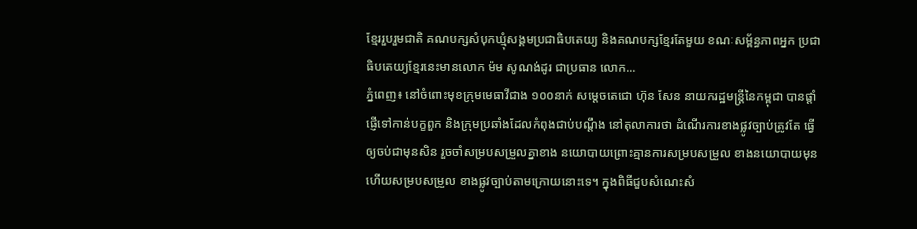ខ្មែររួបរួមជាតិ គណបក្សសំបុកឃ្មុំសង្គមប្រជាធិបតេយ្យ និងគណបក្សខ្មែរតែមួយ ខណៈសម្ព័ន្ធភាពអ្នក ប្រជាធិបតេយ្យខ្មែរនេះមានលោក ម៉ម សូណង់ដូរ ជាប្រធាន លោក...
ភ្នំពេញ៖ នៅចំពោះមុខក្រុមមេធាវីជាង ១០០នាក់ សម្ដេចតេជោ ហ៊ុន សែន នាយករដ្ឋមន្ដ្រីនៃកម្ពុជា បានផ្ដាំផ្ញើទៅកាន់បក្ខពួក និងក្រុមប្រឆាំងដែលកំពុងជាប់បណ្ដឹង នៅតុលាការថា ដំណើរការខាងផ្លូវច្បាប់ត្រូវតែ ធ្វើឲ្យចប់ជាមុនសិន រួចចាំសម្របសម្រួលគ្នាខាង នយោបាយព្រោះគ្មានការសម្របសម្រួល ខាងនយោបាយមុន ហើយសម្របសម្រួល ខាងផ្លូវច្បាប់តាមក្រោយនោះទេ។ ក្នុងពិធីជួបសំណេះសំ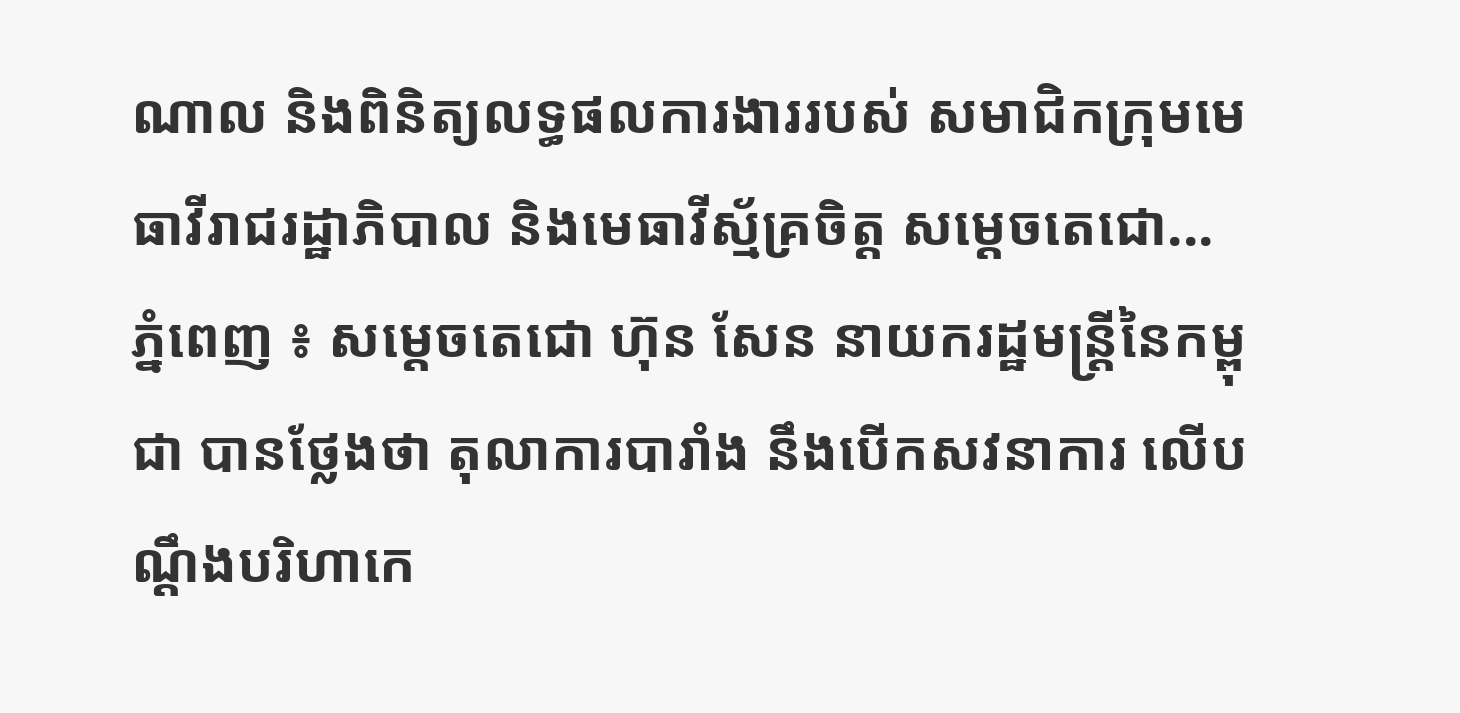ណាល និងពិនិត្យលទ្ធផលការងាររបស់ សមាជិកក្រុមមេធាវីរាជរដ្ឋាភិបាល និងមេធាវីស្ម័គ្រចិត្ត សម្តេចតេជោ...
ភ្នំពេញ ៖ សម្ដេចតេជោ ហ៊ុន សែន នាយករដ្ឋមន្ដ្រីនៃកម្ពុជា បានថ្លែងថា តុលាការបារាំង នឹងបើកសវនាការ លើបណ្ដឹងបរិហាកេ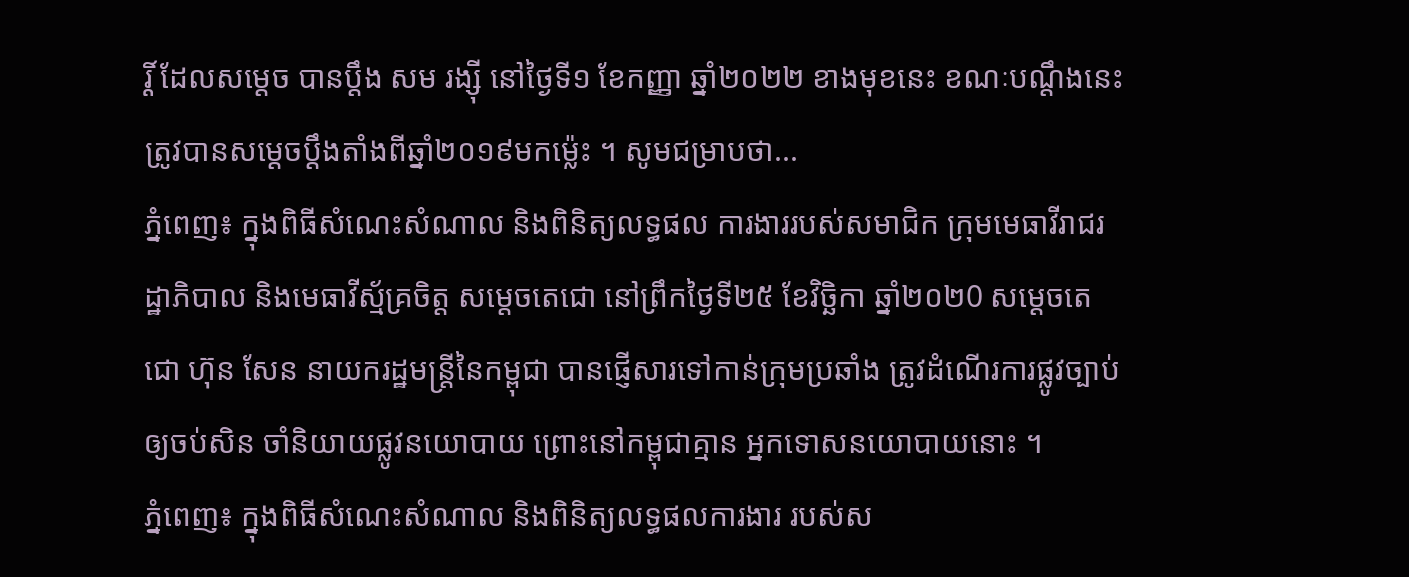រ្តិ៍ ដែលសម្ដេច បានប្ដឹង សម រង្ស៊ី នៅថ្ងៃទី១ ខែកញ្ញា ឆ្នាំ២០២២ ខាងមុខនេះ ខណៈបណ្ដឹងនេះ ត្រូវបានសម្ដេចប្ដឹងតាំងពីឆ្នាំ២០១៩មកម្ល៉េះ ។ សូមជម្រាបថា...
ភ្នំពេញ៖ ក្នុងពិធីសំណេះសំណាល និងពិនិត្យលទ្ធផល ការងាររបស់សមាជិក ក្រុមមេធាវីរាជរដ្ឋាភិបាល និងមេធាវីស្ម័គ្រចិត្ត សម្តេចតេជោ នៅព្រឹកថ្ងៃទី២៥ ខែវិច្ឆិកា ឆ្នាំ២០២0 សម្ដេចតេជោ ហ៊ុន សែន នាយករដ្ឋមន្រ្តីនៃកម្ពុជា បានផ្ញើសារទៅកាន់ក្រុមប្រឆាំង ត្រូវដំណើរការផ្លូវច្បាប់ ឲ្យចប់សិន ចាំនិយាយផ្លូវនយោបាយ ព្រោះនៅកម្ពុជាគ្មាន អ្នកទោសនយោបាយនោះ ។
ភ្នំពេញ៖ ក្នុងពិធីសំណេះសំណាល និងពិនិត្យលទ្ធផលការងារ របស់ស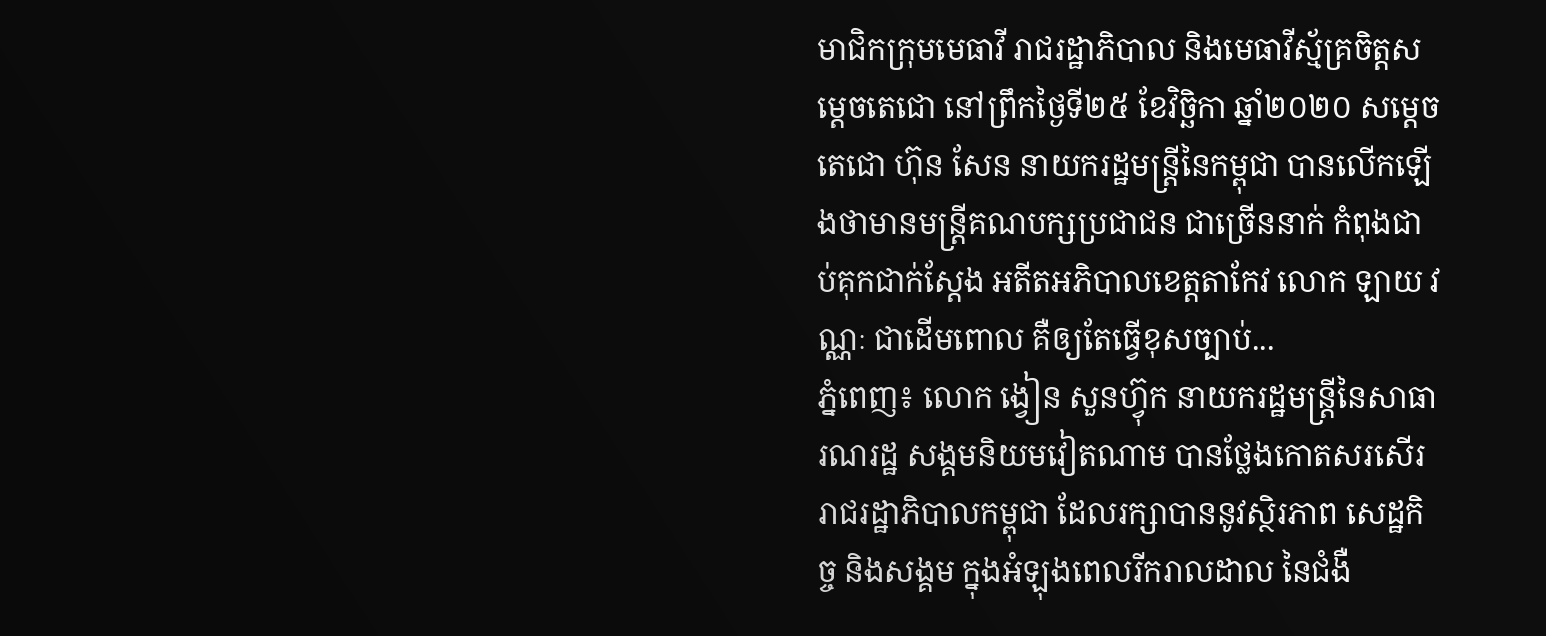មាជិកក្រុមមេធាវី រាជរដ្ឋាភិបាល និងមេធាវីស្ម័គ្រចិត្តសម្តេចតេជោ នៅព្រឹកថ្ងៃទី២៥ ខែវិច្ឆិកា ឆ្នាំ២០២០ សម្ដេចតេជោ ហ៊ុន សែន នាយករដ្ឋមន្រ្តីនៃកម្ពុជា បានលើកឡើងថាមានមន្រ្តីគណបក្សប្រជាជន ជាច្រើននាក់ កំពុងជាប់គុកជាក់ស្ដែង អតីតអភិបាលខេត្តតាកែវ លោក ឡាយ វណ្ណៈ ជាដើមពោល គឺឲ្យតែធ្វើខុសច្បាប់...
ភ្នំពេញ៖ លោក ង្វៀន សួនហ្វ៊ុក នាយករដ្ឋមន្រ្តីនៃសាធារណរដ្ឋ សង្គមនិយមវៀតណាម បានថ្លែងកោតសរសើរ រាជរដ្ឋាភិបាលកម្ពុជា ដែលរក្សាបាននូវស្ថិរភាព សេដ្ឋកិច្ច និងសង្គម ក្នុងអំឡុងពេលរីករាលដាល នៃជំងឺ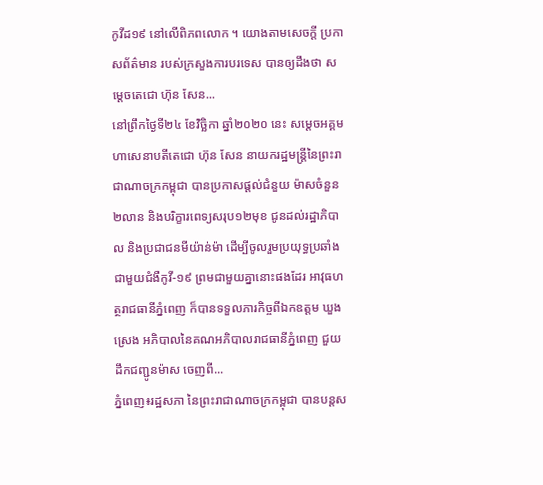កូវីដ១៩ នៅលើពិភពលោក ។ យោងតាមសេចក្ដី ប្រកាសព័ត៌មាន របស់ក្រសួងការបរទេស បានឲ្យដឹងថា សម្តេចតេជោ ហ៊ុន សែន...
នៅព្រឹកថ្ងៃទី២៤ ខែវិច្ឆិកា ឆ្នាំ២០២០ នេះ សម្តេចអគ្គមហាសេនាបតីតេជោ ហ៊ុន សែន នាយករដ្ឋមន្ត្រីនៃព្រះរាជាណាចក្រកម្ពុជា បានប្រកាសផ្តល់ជំនួយ ម៉ាសចំនួន២លាន និងបរិក្ខារពេទ្យសរុប១២មុខ ជូនដល់រដ្ឋាភិបាល និងប្រជាជនមីយ៉ាន់ម៉ា ដើម្បីចូលរួមប្រយុទ្ធប្រឆាំងជាមួយជំងឺកូវី-១៩ ព្រមជាមួយគ្នានោះផងដែរ អាវុធហត្ថរាជធានីភ្នំពេញ ក៏បានទទួលភារកិច្ចពីឯកឧត្តម ឃួង ស្រេង អភិបាលនៃគណអភិបាលរាជធានីភ្នំពេញ ជួយដឹកជញ្ជូនម៉ាស ចេញពី...
ភ្នំពេញ៖រដ្ឋសភា នៃព្រះរាជាណាចក្រកម្ពុជា បានបន្តស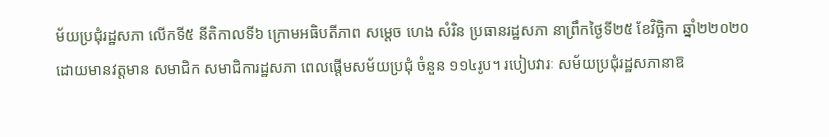ម័យប្រជុំរដ្ឋសភា លើកទី៥ នីតិកាលទី៦ ក្រោមអធិបតីភាព សម្ដេច ហេង សំរិន ប្រធានរដ្ឋសភា នាព្រឹកថ្ងៃទី២៥ ខែវិច្ឆិកា ឆ្នាំ២២០២០ ដោយមានវត្តមាន សមាជិក សមាជិការដ្ឋសភា ពេលផ្តើមសម័យប្រជុំ ចំនួន ១១៤រូប។ របៀបវារៈ សម័យប្រជុំរដ្ឋសភានាឱ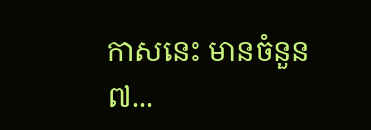កាសនេះ មានចំនួន៧...